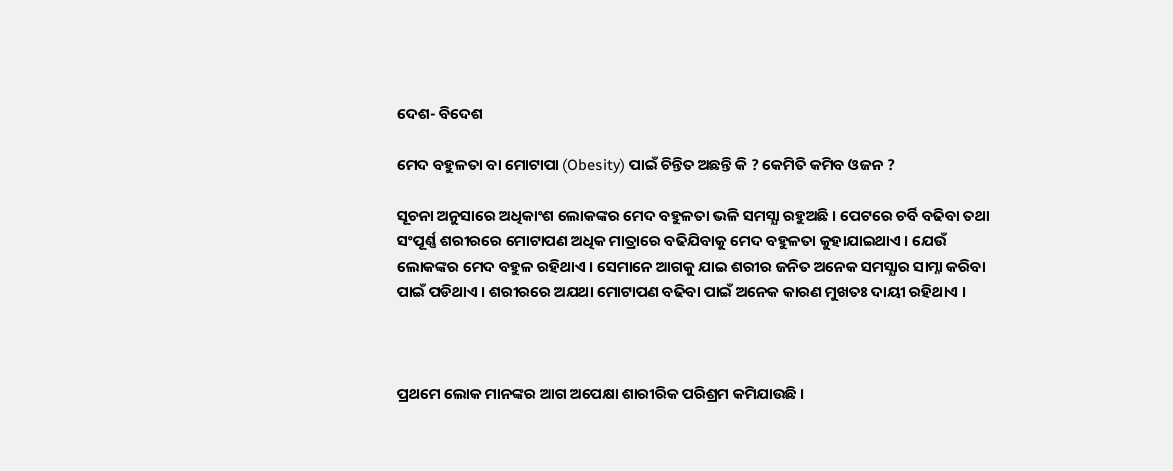ଦେଶ- ବିଦେଶ

ମେଦ ବହୁଳତା ବା ମୋଟାପା (Obesity) ପାଇଁ ଚିନ୍ତିତ ଅଛନ୍ତି କି ? କେମିତି କମିବ ଓଜନ ?

ସୂଚନା ଅନୁସାରେ ଅଧିକାଂଶ ଲୋକଙ୍କର ମେଦ ବହୁଳତା ଭଳି ସମସ୍ଯା ରହୁଅଛି । ପେଟରେ ଚର୍ବି ବଢିବା ତଥା ସଂପୂର୍ଣ୍ଣ ଶରୀରରେ ମୋଟାପଣ ଅଧିକ ମାତ୍ରାରେ ବଢିଯିବାକୁ ମେଦ ବହୁଳତା କୁହାଯାଇଥାଏ । ଯେଉଁ ଲୋକଙ୍କର ମେଦ ବହୁଳ ରହିଥାଏ । ସେମାନେ ଆଗକୁ ଯାଇ ଶରୀର ଜନିତ ଅନେକ ସମସ୍ଯାର ସାମ୍ନା କରିବା ପାଇଁ ପଡିଥାଏ । ଶରୀରରେ ଅଯଥା ମୋଟାପଣ ବଢିବା ପାଇଁ ଅନେକ କାରଣ ମୁଖତଃ ଦାୟୀ ରହିଥାଏ ।



ପ୍ରଥମେ ଲୋକ ମାନଙ୍କର ଆଗ ଅପେକ୍ଷା ଶାରୀରିକ ପରିଶ୍ରମ କମିଯାଉଛି ।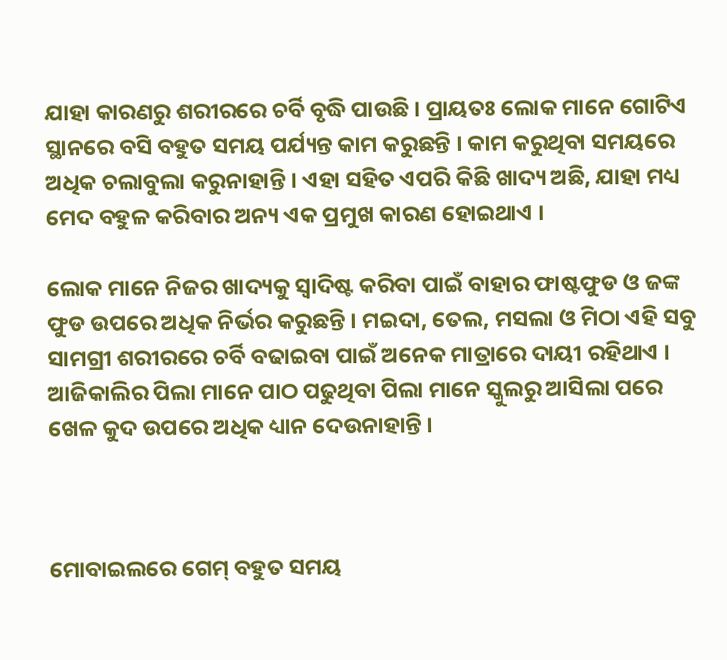ଯାହା କାରଣରୁ ଶରୀରରେ ଚର୍ବି ବୃଦ୍ଧି ପାଉଛି । ପ୍ରାୟତଃ ଲୋକ ମାନେ ଗୋଟିଏ ସ୍ଥାନରେ ବସି ବହୁତ ସମୟ ପର୍ଯ୍ୟନ୍ତ କାମ କରୁଛନ୍ତି । କାମ କରୁଥିବା ସମୟରେ ଅଧିକ ଚଲାବୁଲା କରୁନାହାନ୍ତି । ଏହା ସହିତ ଏପରି କିଛି ଖାଦ୍ୟ ଅଛି, ଯାହା ମଧ୍ୟ ମେଦ ବହୁଳ କରିବାର ଅନ୍ୟ ଏକ ପ୍ରମୁଖ କାରଣ ହୋଇଥାଏ ।

ଲୋକ ମାନେ ନିଜର ଖାଦ୍ୟକୁ ସ୍ଵାଦିଷ୍ଟ କରିବା ପାଇଁ ବାହାର ଫାଷ୍ଟଫୁଡ ଓ ଜଙ୍କ ଫୁଡ ଉପରେ ଅଧିକ ନିର୍ଭର କରୁଛନ୍ତି । ମଇଦା, ତେଲ, ମସଲା ଓ ମିଠା ଏହି ସବୁ ସାମଗ୍ରୀ ଶରୀରରେ ଚର୍ବି ବଢାଇବା ପାଇଁ ଅନେକ ମାତ୍ରାରେ ଦାୟୀ ରହିଥାଏ । ଆଜିକାଲିର ପିଲା ମାନେ ପାଠ ପଢୁଥିବା ପିଲା ମାନେ ସ୍କୁଲରୁ ଆସିଲା ପରେ ଖେଳ କୁଦ ଉପରେ ଅଧିକ ଧ୍ୟାନ ଦେଉନାହାନ୍ତି ।



ମୋବାଇଲରେ ଗେମ୍ ବହୁତ ସମୟ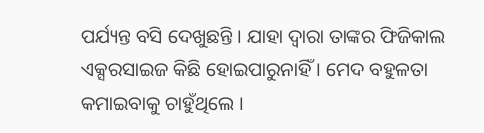ପର୍ଯ୍ୟନ୍ତ ବସି ଦେଖୁଛନ୍ତି । ଯାହା ଦ୍ଵାରା ତାଙ୍କର ଫିଜିକାଲ ଏକ୍ସରସାଇଜ କିଛି ହୋଇପାରୁନାହିଁ । ମେଦ ବହୁଳତା କମାଇବାକୁ ଚାହୁଁଥିଲେ ।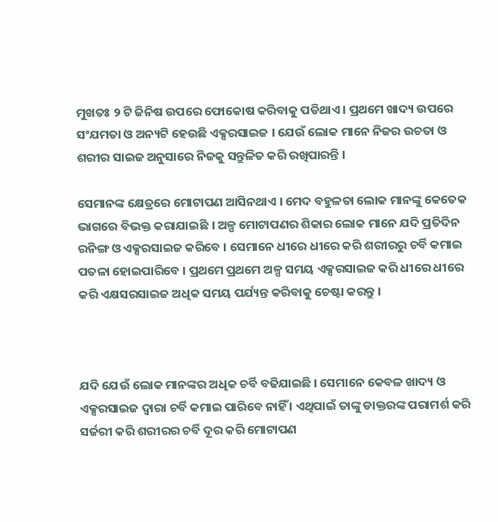ମୁଖତଃ ୨ ଟି ଜିନିଷ ଉପରେ ଫୋକୋଷ କରିବାକୁ ପଡିଥାଏ । ପ୍ରଥମେ ଖାଦ୍ୟ ଉପରେ ସଂଯମତା ଓ ଅନ୍ୟଟି ହେଉଛି ଏକ୍ସରସାଇଜ । ଯେଉଁ ଲୋକ ମାନେ ନିଜର ଉଚତା ଓ ଶରୀର ସାଇଜ ଅନୁସାରେ ନିଜକୁ ସନ୍ତୁଳିତ କରି ରଖିପାରନ୍ତି ।

ସେମାନଙ୍କ କ୍ଷେତ୍ରରେ ମୋଟାପଣ ଆସିନଥାଏ । ମେଦ ବହୁଳତା ଲୋକ ମାନଙ୍କୁ କେତେକ ଭାଗରେ ବିଭକ୍ତ କରାଯାଇଛି । ଅଳ୍ପ ମୋଟାପଣର ଶିକାର ଲୋକ ମାନେ ଯଦି ପ୍ରତିଦିନ ରନିଙ୍ଗ ଓ ଏକ୍ସରସାଇଜ କରିବେ । ସେମାନେ ଧୀରେ ଧୀରେ କରି ଶରୀରରୁ ଚର୍ବି କମାଇ ପତଳା ହୋଇପାରିବେ । ପ୍ରଥମେ ପ୍ରଥମେ ଅଳ୍ପ ସମୟ ଏକ୍ସରସାଇଜ କରି ଧୀରେ ଧୀରେ କରି ଏକ୍ଷସରସାଇଜ ଅଧିକ ସମୟ ପର୍ଯ୍ୟନ୍ତ କରିବାକୁ ଚେଷ୍ଟା କରନ୍ତୁ ।



ଯଦି ଯେଉଁ ଲୋକ ମାନଙ୍କର ଅଧିକ ଚର୍ବି ବଢିଯାଇଛି । ସେମାନେ କେବଳ ଖାଦ୍ୟ ଓ ଏକ୍ସରସାଇଜ ଦ୍ଵାରା ଚର୍ବି କମାଇ ପାରିବେ ନାହିଁ । ଏଥିପାଇଁ ତାଙ୍କୁ ଡାକ୍ତରଙ୍କ ପରାମର୍ଶ କରି ସର୍ଜରୀ କରି ଶରୀରର ଚର୍ବି ଦୂର କରି ମୋଟାପଣ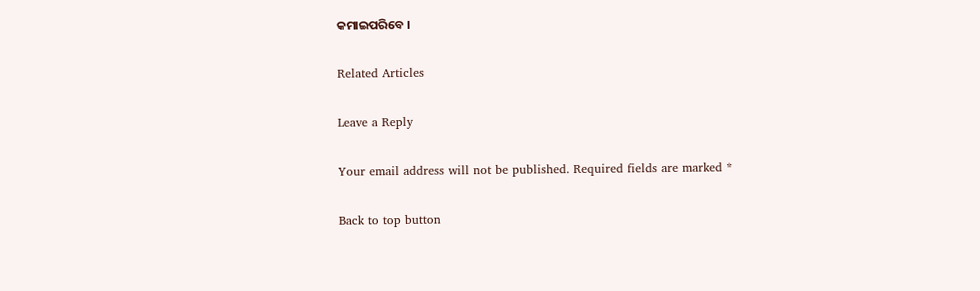କମାଇପରିବେ ।

Related Articles

Leave a Reply

Your email address will not be published. Required fields are marked *

Back to top button